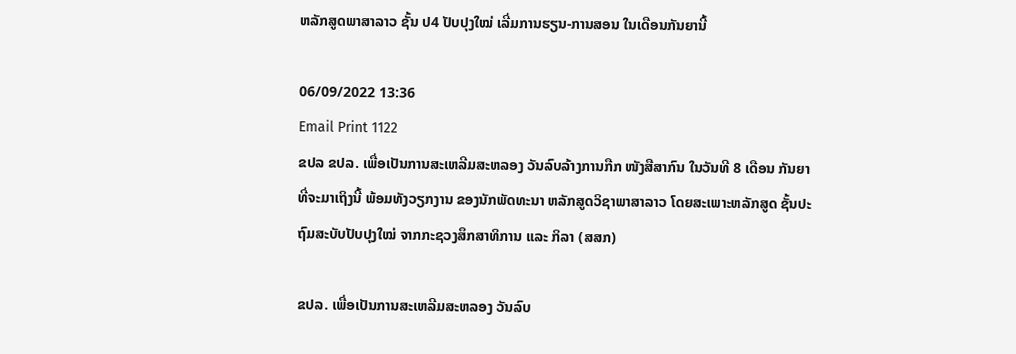ຫລັກສູດພາສາລາວ ຊັ້ນ ປ4 ປັບປຸງໃໝ່ ເລີ່ມການຮຽນ-ການສອນ ໃນເດືອນກັນຍານີ້

06/09/2022 13:36
Email Print 1122
ຂປລ ຂປລ. ເພື່ອເປັນການສະເຫລີມສະຫລອງ ວັນລົບລ້າງການກືກ ໜັງສືສາກົນ ໃນວັນທີ 8 ເດືອນ ກັນຍາ ທີ່ຈະມາເຖິງນີ້ ພ້ອມທັງວຽກງານ ຂອງນັກພັດທະນາ ຫລັກສູດວິຊາພາສາລາວ ໂດຍສະເພາະຫລັກສູດ ຊັ້ນປະຖົມສະບັບປັບປຸງໃໝ່ ຈາກກະຊວງສຶກສາທິການ ແລະ ກິລາ (ສສກ)

ຂປລ. ເພື່ອເປັນການສະເຫລີມສະຫລອງ ວັນລົບ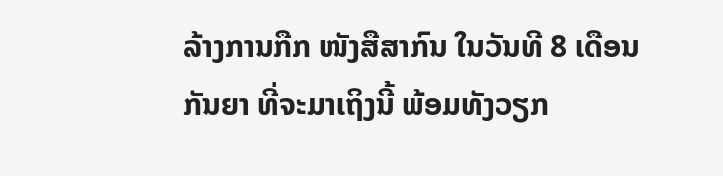ລ້າງການກືກ ໜັງສືສາກົນ ໃນວັນທີ 8 ເດືອນ ກັນຍາ ທີ່ຈະມາເຖິງນີ້ ພ້ອມທັງວຽກ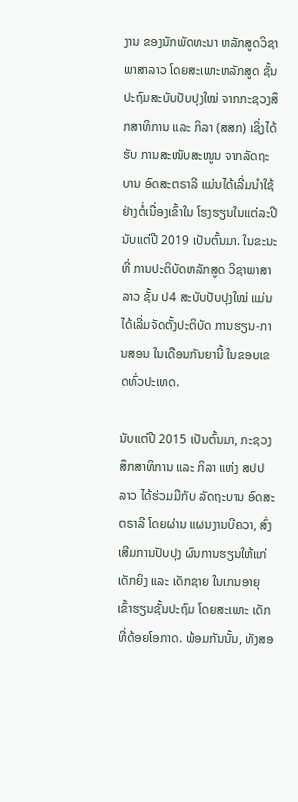ງານ ຂອງນັກພັດທະນາ ຫລັກສູດວິຊາພາສາລາວ ໂດຍສະເພາະຫລັກສູດ ຊັ້ນປະຖົມສະບັບປັບປຸງໃໝ່ ຈາກກະຊວງສຶກສາທິການ ແລະ ກິລາ (ສສກ) ເຊິ່ງໄດ້ຮັບ ການສະໜັບສະໜູນ ຈາກລັດຖະບານ ອົດສະຕຣາລີ ແມ່ນໄດ້ເລີ່ມນຳໃຊ້ ຢ່າງຕໍ່ເນື່ອງເຂົ້າໃນ ໂຮງຮຽນໃນແຕ່ລະປີນັບແຕ່ປີ 2019 ເປັນຕົ້ນມາ. ໃນຂະນະທີ່ ການປະຕິບັດຫລັກສູດ ວິຊາພາສາລາວ ຊັ້ນ ປ4 ສະບັບປັບປຸງໃໝ່ ແມ່ນໄດ້ເລີ່ມຈັດຕັ້ງປະຕິບັດ ການຮຽນ-ການສອນ ໃນເດືອນກັນຍານີ້ ໃນຂອບເຂດທົ່ວປະເທດ.

ນັບແຕ່ປີ 2015 ເປັນຕົ້ນມາ, ກະຊວງສຶກສາທິການ ແລະ ກິລາ ແຫ່ງ ສປປ ລາວ ໄດ້ຮ່ວມມືກັບ ລັດຖະບານ ອົດສະຕຣາລີ ໂດຍຜ່ານ ແຜນງານບີຄວາ, ສົ່ງເສີມການປັບປຸງ ຜົນການຮຽນໃຫ້ແກ່ ເດັກຍິງ ແລະ ເດັກຊາຍ ໃນເກນອາຍຸ ເຂົ້າຮຽນຊັ້ນປະຖົມ ໂດຍສະເພາະ ເດັກທີ່ດ້ອຍໂອກາດ. ພ້ອມກັນນັ້ນ, ທັງສອ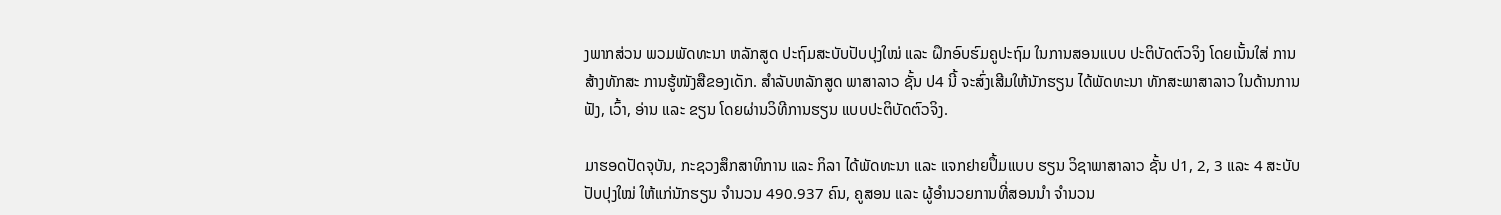ງພາກສ່ວນ ພວມພັດທະນາ ຫລັກສູດ ປະຖົມສະບັບປັບປຸງໃໝ່ ແລະ ຝຶກອົບຮົມຄູປະຖົມ ໃນການສອນແບບ ປະຕິບັດຕົວຈິງ ໂດຍເນັ້ນໃສ່ ການສ້າງທັກສະ ການຮູ້ໜັງສືຂອງເດັກ. ສຳລັບຫລັກສູດ ພາສາລາວ ຊັ້ນ ປ4 ນີ້ ຈະສົ່ງເສີມໃຫ້ນັກຮຽນ ໄດ້ພັດທະນາ ທັກສະພາສາລາວ ໃນດ້ານການຟັງ, ເວົ້າ, ອ່ານ ແລະ ຂຽນ ໂດຍຜ່ານວິທີການຮຽນ ແບບປະຕິບັດຕົວຈິງ.

ມາຮອດປັດຈຸບັນ, ກະຊວງສຶກສາທິການ ແລະ ກິລາ ໄດ້ພັດທະນາ ແລະ ແຈກຢາຍປຶ້ມແບບ ຮຽນ ວິຊາພາສາລາວ ຊັ້ນ ປ1, 2, 3 ແລະ 4 ສະບັບປັບປຸງໃໝ່ ໃຫ້ແກ່ນັກຮຽນ ຈຳນວນ 490.937 ຄົນ, ຄູສອນ ແລະ ຜູ້ອຳນວຍການທີ່ສອນນຳ ຈຳນວນ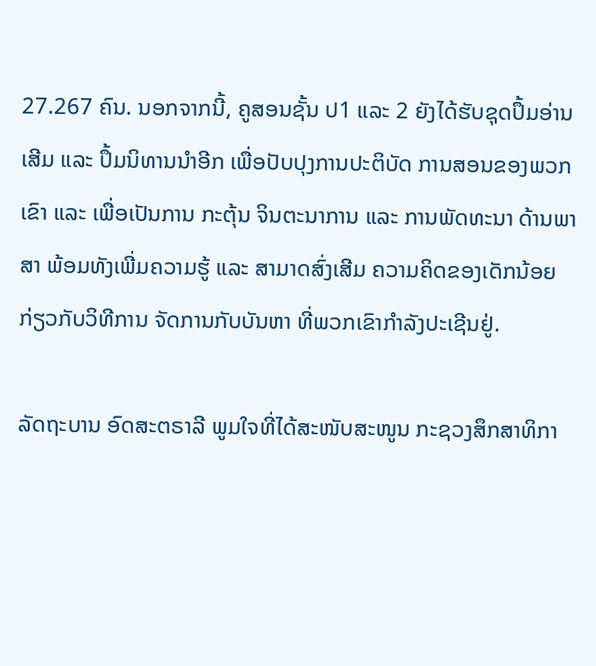27.267 ຄົນ. ນອກຈາກນີ້, ຄູສອນຊັ້ນ ປ1 ແລະ 2 ຍັງໄດ້ຮັບຊຸດປຶ້ມອ່ານເສີມ ແລະ ປຶ້ມນິທານນຳອີກ ເພື່ອປັບປຸງການປະຕິບັດ ການສອນຂອງພວກເຂົາ ແລະ ເພື່ອເປັນການ ກະຕຸ້ນ ຈິນຕະນາການ ແລະ ການພັດທະນາ ດ້ານພາສາ ພ້ອມທັງເພີ່ມຄວາມຮູ້ ແລະ ສາມາດສົ່ງເສີມ ຄວາມຄິດຂອງເດັກນ້ອຍ ກ່ຽວກັບວິທີການ ຈັດການກັບບັນຫາ ທີ່ພວກເຂົາກໍາລັງປະເຊີນຢູ່.

ລັດຖະບານ ອົດສະຕຣາລີ ພູມໃຈທີ່ໄດ້ສະໜັບສະໜູນ ກະຊວງສຶກສາທິກາ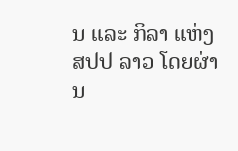ນ ແລະ ກິລາ ແຫ່ງ ສປປ ລາວ ໂດຍຜ່ານ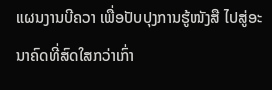ແຜນງານບີຄວາ ເພື່ອປັບປຸງການຮູ້ໜັງສື ໄປສູ່ອະນາຄົດທີ່ສົດໃສກວ່າເກົ່າ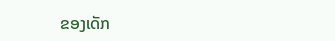ຂອງເດັກ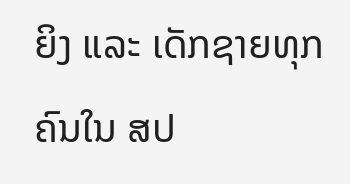ຍິງ ແລະ ເດັກຊາຍທຸກຄົນໃນ ສປ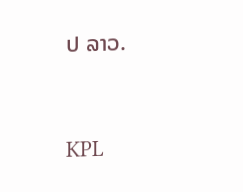ປ ລາວ.


KPL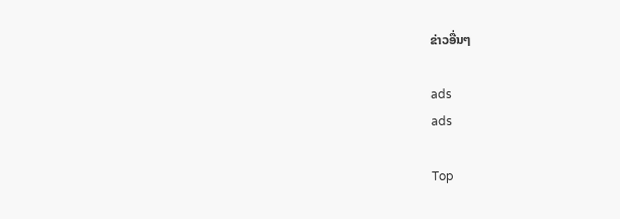ຂ່າວອື່ນໆ

ads
ads

Top